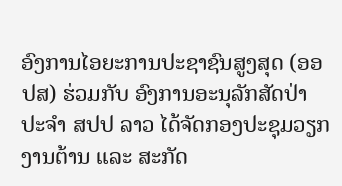ອົງການໄອຍະການປະຊາຊົນສູງສຸດ (ອອປສ) ຮ່ວມກັບ ອົງການອະນຸລັກສັດປ່າ ປະຈໍາ ສປປ ລາວ ໄດ້ຈັດກອງປະຊຸມວຽກງານຕ້ານ ແລະ ສະກັດ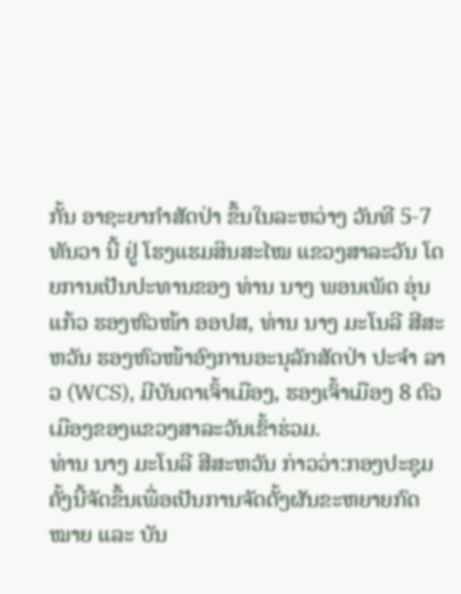ກັ້ນ ອາຊະຍາກຳສັດປ່າ ຂຶ້ນໃນລະຫວ່າງ ວັນທີ 5-7 ທັນວາ ນີ້ ຢູ່ ໂຮງແຮມສິນສະໄໝ ແຂວງສາລະວັນ ໂດຍການເປັນປະທານຂອງ ທ່ານ ນາງ ພອນເພັດ ອຸ່ນແກ້ວ ຮອງຫົວໜ້າ ອອປສ, ທ່ານ ນາງ ມະໂນລີ ສີສະຫວັນ ຮອງຫົວໜ້າອົງການອະນຸລັກສັດປ່າ ປະຈຳ ລາວ (WCS), ມີບັນດາເຈົ້າເມືອງ, ຮອງເຈົ້າເມືອງ 8 ຕົວເມືອງຂອງແຂວງສາລະວັນເຂົ້າຮ່ວມ.
ທ່ານ ນາງ ມະໂນລີ ສີສະຫວັນ ກ່າວວ່າ:ກອງປະຊຸມຄັ້ງນີ້ຈັດຂຶ້ນເພື່ອເປັນການຈັດຕັ້ງຜັນຂະຫຍາຍກົດໝາຍ ແລະ ບັນ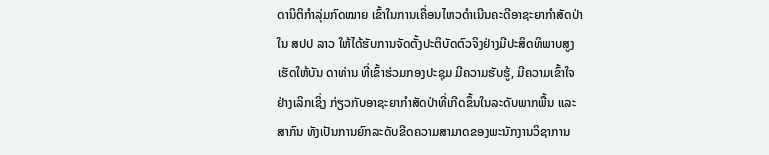ດານິຕິກໍາລຸ່ມກົດໝາຍ ເຂົ້າໃນການເຄື່ອນໄຫວດໍາເນີນຄະດີອາຊະຍາກໍາສັດປ່າໃນ ສປປ ລາວ ໃຫ້ໄດ້ຮັບການຈັດຕັ້ງປະຕິບັດຕົວຈິງຢ່າງມີປະສິດທິພາບສູງ ເຮັດໃຫ້ບັນ ດາທ່ານ ທີ່ເຂົ້າຮ່ວມກອງປະຊຸມ ມີຄວາມຮັບຮູ້, ມີຄວາມເຂົ້າໃຈຢ່າງເລິກເຊິ່ງ ກ່ຽວກັບອາຊະຍາກໍາສັດປ່າທີ່ເກີດຂຶ້ນໃນລະດັບພາກພື້ນ ແລະ ສາກົນ ທັງເປັນການຍົກລະດັບຂີດຄວາມສາມາດຂອງພະນັກງານວິຊາການ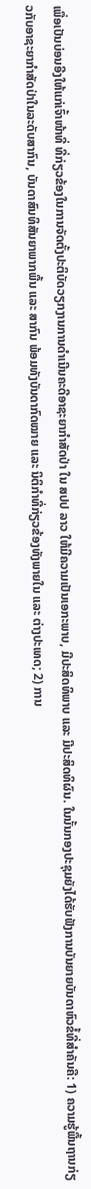ເພື່ອເປັນບ່ອນອີງໃຫ້ແກ່ເຈົ້າໜ້າທີ່ ທີ່ກ່ຽວຂ້ອງໃນການຈັດຕັ້ງປະຕິບັດວຽກງານການດໍາເນີນຄະດີອາຊະຍາກໍາສັດປ່າ ໃນ ສປປ ລາວ ໃຫ້ມີຄວາມເປັນເອກະພາບ, ມີປະສິດທິພາບ ແລະ ມີປະສິດທິຜົນ. ໃນນັ້ນກອງປະຊຸມຍັງໄດ້ຮັບຟັງການບັນຍາຍບັນດາຫົວຂໍ້ທີ່ສຳຄັນຄື: 1) ຄວາມຮູ້ພື້ນຖານກ່ຽວກັບອາຊະຍາກຳສັດປ່າໃນລະດັບສາກົນ, ບັນດາສົນທິສັນຍາພາກພື້ນ ແລະ ສາກົນ ພ້ອມທັງບັນດາກົດໝາຍ ແລະ ນິຕິກຳທີ່ກ່ຽວຂ້ອງທັງພາຍໃນ ແລະ ຕ່າງປະເທດ; 2) ການ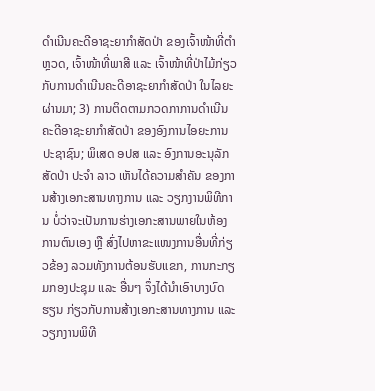ດໍາເນີນຄະດີອາຊະຍາກຳສັດປ່າ ຂອງເຈົ້າໜ້າທີ່ຕຳຫຼວດ, ເຈົ້າໜ້າທີ່ພາສີ ແລະ ເຈົ້າໜ້າທີ່ປ່າໄມ້ກ່ຽວກັບການດຳເນີນຄະດີອາຊະຍາກຳສັດປ່າ ໃນໄລຍະຜ່ານມາ; 3) ການຕິດຕາມກວດກາການດໍາເນີນຄະດີອາຊະຍາກຳສັດປ່າ ຂອງອົງການໄອຍະການປະຊາຊົນ; ພິເສດ ອປສ ແລະ ອົງການອະນຸລັກສັດປ່າ ປະຈໍາ ລາວ ເຫັນໄດ້ຄວາມສໍາຄັນ ຂອງການສ້າງເອກະສານທາງການ ແລະ ວຽກງານພິທີການ ບໍ່ວ່າຈະເປັນການຮ່າງເອກະສານພາຍໃນຫ້ອງການຕົນເອງ ຫຼື ສົ່ງໄປຫາຂະແໜງການອື່ນທີ່ກ່ຽວຂ້ອງ ລວມທັງການຕ້ອນຮັບແຂກ, ການກະກຽມກອງປະຊຸມ ແລະ ອື່ນໆ ຈຶ່ງໄດ້ນໍາເອົາບາງບົດຮຽນ ກ່ຽວກັບການສ້າງເອກະສານທາງການ ແລະ ວຽກງານພິທີ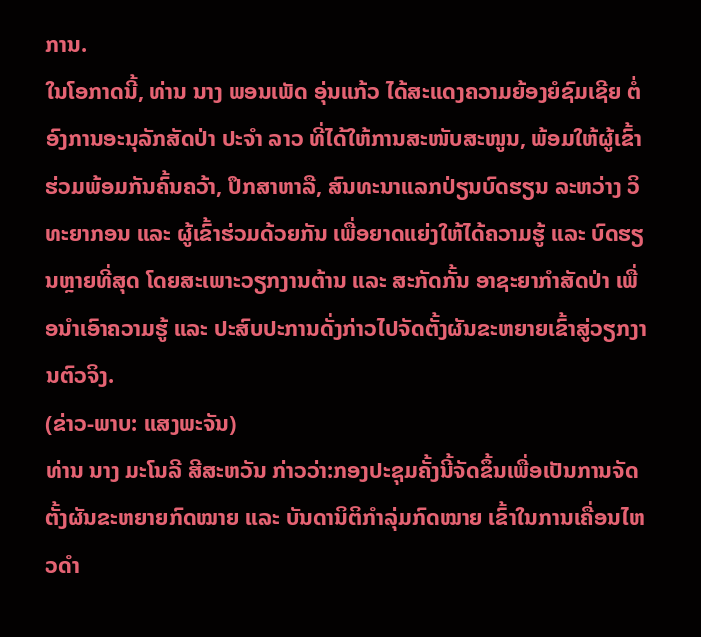ການ.
ໃນໂອກາດນີ້, ທ່ານ ນາງ ພອນເພັດ ອຸ່ນແກ້ວ ໄດ້ສະແດງຄວາມຍ້ອງຍໍຊົມເຊີຍ ຕໍ່ອົງການອະນຸລັກສັດປ່າ ປະຈໍາ ລາວ ທີ່ໄດ້ໃຫ້ການສະໜັບສະໜູນ, ພ້ອມໃຫ້ຜູ້ເຂົ້າຮ່ວມພ້ອມກັນຄົ້ນຄວ້າ, ປຶກສາຫາລື, ສົນທະນາແລກປ່ຽນບົດຮຽນ ລະຫວ່າງ ວິທະຍາກອນ ແລະ ຜູ້ເຂົ້າຮ່ວມດ້ວຍກັນ ເພື່ອຍາດແຍ່ງໃຫ້ໄດ້ຄວາມຮູ້ ແລະ ບົດຮຽນຫຼາຍທີ່ສຸດ ໂດຍສະເພາະວຽກງານຕ້ານ ແລະ ສະກັດກັ້ນ ອາຊະຍາກຳສັດປ່າ ເພື່ອນໍາເອົາຄວາມຮູ້ ແລະ ປະສົບປະການດັ່ງກ່າວໄປຈັດຕັ້ງຜັນຂະຫຍາຍເຂົ້າສູ່ວຽກງານຕົວຈິງ.
(ຂ່າວ-ພາບ: ແສງພະຈັນ)
ທ່ານ ນາງ ມະໂນລີ ສີສະຫວັນ ກ່າວວ່າ:ກອງປະຊຸມຄັ້ງນີ້ຈັດຂຶ້ນເພື່ອເປັນການຈັດຕັ້ງຜັນຂະຫຍາຍກົດໝາຍ ແລະ ບັນດານິຕິກໍາລຸ່ມກົດໝາຍ ເຂົ້າໃນການເຄື່ອນໄຫວດໍາ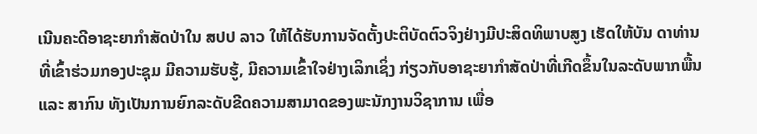ເນີນຄະດີອາຊະຍາກໍາສັດປ່າໃນ ສປປ ລາວ ໃຫ້ໄດ້ຮັບການຈັດຕັ້ງປະຕິບັດຕົວຈິງຢ່າງມີປະສິດທິພາບສູງ ເຮັດໃຫ້ບັນ ດາທ່ານ ທີ່ເຂົ້າຮ່ວມກອງປະຊຸມ ມີຄວາມຮັບຮູ້, ມີຄວາມເຂົ້າໃຈຢ່າງເລິກເຊິ່ງ ກ່ຽວກັບອາຊະຍາກໍາສັດປ່າທີ່ເກີດຂຶ້ນໃນລະດັບພາກພື້ນ ແລະ ສາກົນ ທັງເປັນການຍົກລະດັບຂີດຄວາມສາມາດຂອງພະນັກງານວິຊາການ ເພື່ອ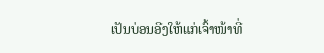ເປັນບ່ອນອີງໃຫ້ແກ່ເຈົ້າໜ້າທີ່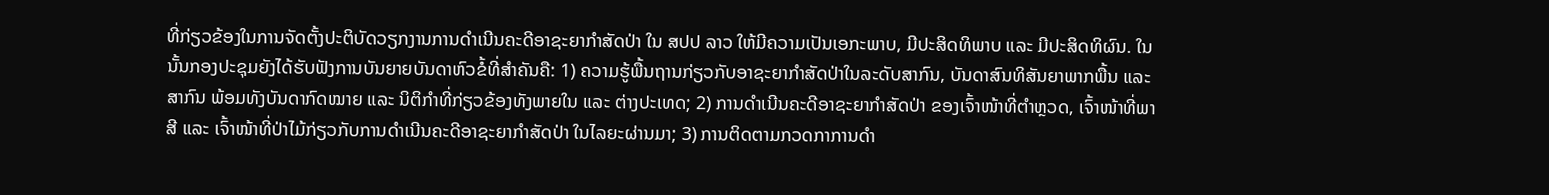ທີ່ກ່ຽວຂ້ອງໃນການຈັດຕັ້ງປະຕິບັດວຽກງານການດໍາເນີນຄະດີອາຊະຍາກໍາສັດປ່າ ໃນ ສປປ ລາວ ໃຫ້ມີຄວາມເປັນເອກະພາບ, ມີປະສິດທິພາບ ແລະ ມີປະສິດທິຜົນ. ໃນນັ້ນກອງປະຊຸມຍັງໄດ້ຮັບຟັງການບັນຍາຍບັນດາຫົວຂໍ້ທີ່ສຳຄັນຄື: 1) ຄວາມຮູ້ພື້ນຖານກ່ຽວກັບອາຊະຍາກຳສັດປ່າໃນລະດັບສາກົນ, ບັນດາສົນທິສັນຍາພາກພື້ນ ແລະ ສາກົນ ພ້ອມທັງບັນດາກົດໝາຍ ແລະ ນິຕິກຳທີ່ກ່ຽວຂ້ອງທັງພາຍໃນ ແລະ ຕ່າງປະເທດ; 2) ການດໍາເນີນຄະດີອາຊະຍາກຳສັດປ່າ ຂອງເຈົ້າໜ້າທີ່ຕຳຫຼວດ, ເຈົ້າໜ້າທີ່ພາສີ ແລະ ເຈົ້າໜ້າທີ່ປ່າໄມ້ກ່ຽວກັບການດຳເນີນຄະດີອາຊະຍາກຳສັດປ່າ ໃນໄລຍະຜ່ານມາ; 3) ການຕິດຕາມກວດກາການດໍາ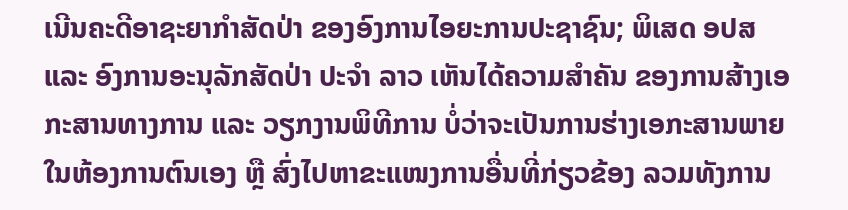ເນີນຄະດີອາຊະຍາກຳສັດປ່າ ຂອງອົງການໄອຍະການປະຊາຊົນ; ພິເສດ ອປສ ແລະ ອົງການອະນຸລັກສັດປ່າ ປະຈໍາ ລາວ ເຫັນໄດ້ຄວາມສໍາຄັນ ຂອງການສ້າງເອກະສານທາງການ ແລະ ວຽກງານພິທີການ ບໍ່ວ່າຈະເປັນການຮ່າງເອກະສານພາຍໃນຫ້ອງການຕົນເອງ ຫຼື ສົ່ງໄປຫາຂະແໜງການອື່ນທີ່ກ່ຽວຂ້ອງ ລວມທັງການ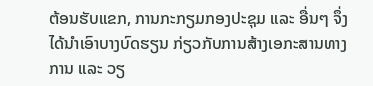ຕ້ອນຮັບແຂກ, ການກະກຽມກອງປະຊຸມ ແລະ ອື່ນໆ ຈຶ່ງໄດ້ນໍາເອົາບາງບົດຮຽນ ກ່ຽວກັບການສ້າງເອກະສານທາງການ ແລະ ວຽ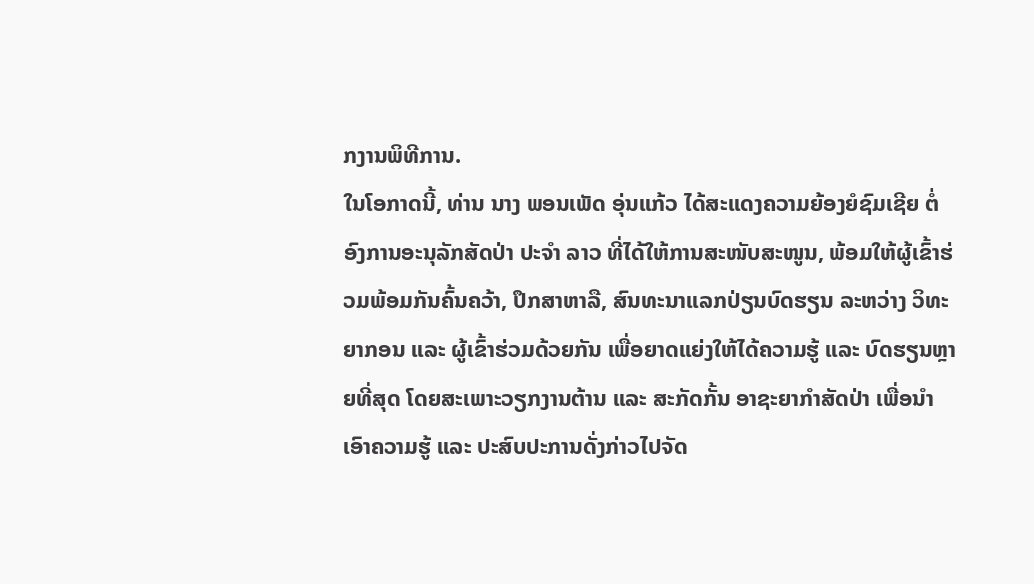ກງານພິທີການ.
ໃນໂອກາດນີ້, ທ່ານ ນາງ ພອນເພັດ ອຸ່ນແກ້ວ ໄດ້ສະແດງຄວາມຍ້ອງຍໍຊົມເຊີຍ ຕໍ່ອົງການອະນຸລັກສັດປ່າ ປະຈໍາ ລາວ ທີ່ໄດ້ໃຫ້ການສະໜັບສະໜູນ, ພ້ອມໃຫ້ຜູ້ເຂົ້າຮ່ວມພ້ອມກັນຄົ້ນຄວ້າ, ປຶກສາຫາລື, ສົນທະນາແລກປ່ຽນບົດຮຽນ ລະຫວ່າງ ວິທະຍາກອນ ແລະ ຜູ້ເຂົ້າຮ່ວມດ້ວຍກັນ ເພື່ອຍາດແຍ່ງໃຫ້ໄດ້ຄວາມຮູ້ ແລະ ບົດຮຽນຫຼາຍທີ່ສຸດ ໂດຍສະເພາະວຽກງານຕ້ານ ແລະ ສະກັດກັ້ນ ອາຊະຍາກຳສັດປ່າ ເພື່ອນໍາເອົາຄວາມຮູ້ ແລະ ປະສົບປະການດັ່ງກ່າວໄປຈັດ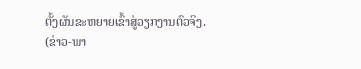ຕັ້ງຜັນຂະຫຍາຍເຂົ້າສູ່ວຽກງານຕົວຈິງ.
(ຂ່າວ-ພາ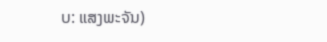ບ: ແສງພະຈັນ)